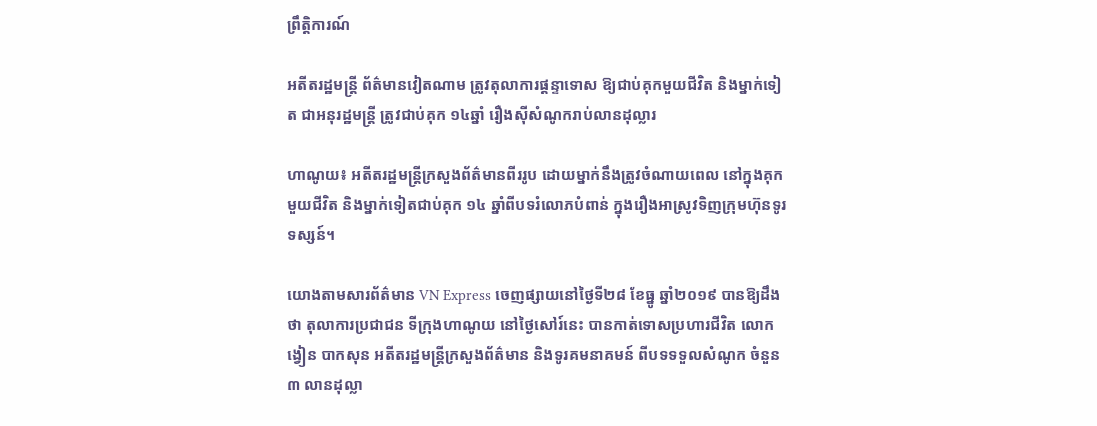ព្រឹត្តិការណ៍

អតីតរដ្ឋមន្រ្តី ព័ត៌មានវៀតណាម ត្រូវតុលាការផ្តន្ទាទោស ឱ្យជាប់គុកមួយជីវិត និងម្នាក់ទៀត ជាអនុរដ្ឋមន្រ្តី ត្រូវជាប់គុក ១៤ឆ្នាំ រឿងស៊ីសំណូករាប់លានដុល្លារ

ហាណូយ៖ អតីតរដ្ឋមន្រ្តីក្រសួងព័ត៌មានពីររូប ដោយម្នាក់នឹងត្រូវចំណាយពេល នៅក្នុងគុកមួយជីវិត និងម្នាក់ទៀតជាប់គុក ១៤ ឆ្នាំពីបទរំលោភបំពាន់ ក្នុងរឿងអាស្រូវទិញក្រុមហ៊ុនទូរទស្សន៍។

យោងតាមសារព័ត៌មាន VN Express ចេញផ្សាយនៅថ្ងៃទី២៨ ខែធ្នូ ឆ្នាំ២០១៩ បានឱ្យដឹងថា តុលាការប្រជាជន ទីក្រុងហាណូយ នៅថ្ងៃសៅរ៍នេះ បានកាត់ទោសប្រហារជីវិត លោកង្វៀន បាកសុន អតីតរដ្ឋមន្រ្តីក្រសួងព័ត៌មាន និងទូរគមនាគមន៍ ពីបទទទួលសំណូក ចំនួន ៣ លានដុល្លា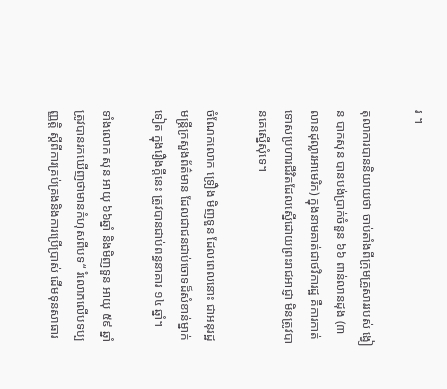រ ។

តុលាការបាននិយាយថា ចាប់តាំងពីក្រុមគ្រួសាររបស់ ង្វៀន បាកសុន បានបង់ប្រាក់ចំនួន ៦៦ ពាន់លានដុង (៣ លានដុល្លារអាមេរិក) ក្នុងនាមគាត់ជាថវិការដ្ឋ គឺការកាត់ទោសប្រហារជីវិតដែលស្នើដោយព្រះរាជអាជ្ញា មិនត្រូវបានគេស្នើសុំទេ។

ចំណែកលោក ទ្រឿង មិញទួន ដែលពេលនោះ ជាអនុរដ្ឋមន្រ្តីក្រសួងព័ត៌មាន ដែលជាជនជាប់ចោទដ៏សំខាន់ម្នាក់ទៀត ក្នុងរឿងក្តីនេះ ត្រូវបានជាប់ពន្ធនាគារ ១៤ ឆ្នាំ។

ទាំងលោក សុន អាយុ ៦៦ឆ្នាំ និងមិញទួន អាយុ ៥៩ ឆ្នាំ ត្រូវបានរកឃើញថាមានកំហុសពីបទ“ រំលោភលើបទប្បញ្ញត្តិ ស្តីពីការគ្រប់គ្រងនិងការប្រើប្រាស់ ដើមទុនសាធារ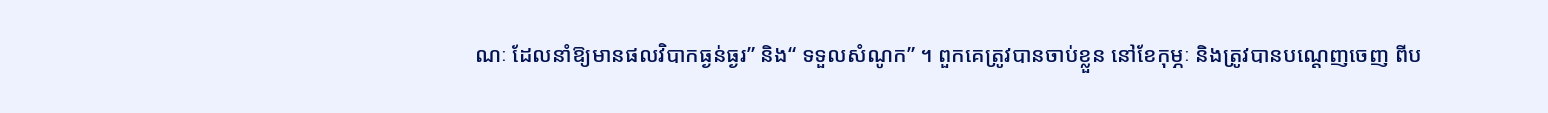ណៈ ដែលនាំឱ្យមានផលវិបាកធ្ងន់ធ្ងរ” និង“ ទទួលសំណូក” ។ ពួកគេត្រូវបានចាប់ខ្លួន នៅខែកុម្ភៈ និងត្រូវបានបណ្តេញចេញ ពីប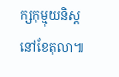ក្សកុម្មុយនិស្ត នៅខែតុលា៕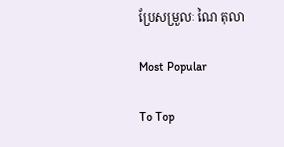ប្រែសម្រួលៈ ណៃ តុលា

Most Popular

To Top